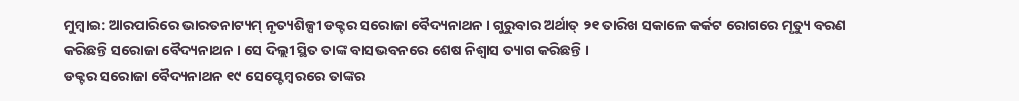ମୁମ୍ବାଇ: ଆରପାରିରେ ଭାରତନାଟ୍ୟମ୍ ନୃତ୍ୟଶିଳ୍ପୀ ଡକ୍ଟର ସରୋଜା ବୈଦ୍ୟନାଥନ । ଗୁରୁବାର ଅର୍ଥାତ୍ ୨୧ ତାରିଖ ସକାଳେ କର୍କଟ ରୋଗରେ ମୃତ୍ୟୁ ବରଣ କରିଛନ୍ତି ସରୋଜା ବୈଦ୍ୟନାଥନ । ସେ ଦିଲ୍ଲୀ ସ୍ଥିତ ତାଙ୍କ ବାସଭବନରେ ଶେଷ ନିଶ୍ଵାସ ତ୍ୟାଗ କରିଛନ୍ତି ।
ଡକ୍ଟର ସରୋଜା ବୈଦ୍ୟନାଥନ ୧୯ ସେପ୍ଟେମ୍ବରରେ ତାଙ୍କର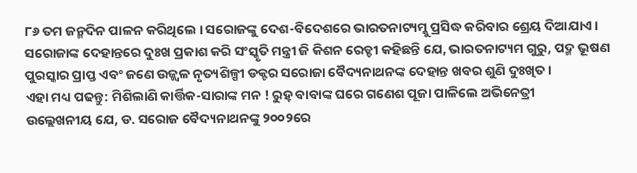୮୬ ତମ ଜନ୍ମଦିନ ପାଳନ କରିଥିଲେ । ସରୋଜଙ୍କୁ ଦେଶ-ବିଦେଶରେ ଭାରତନାଟ୍ୟମ୍କୁ ପ୍ରସିଦ୍ଧ କରିବାର ଶ୍ରେୟ ଦିଆଯାଏ । ସରୋଜାଙ୍କ ଦେହାନ୍ତରେ ଦୁଃଖ ପ୍ରକାଶ କରି ସଂସ୍କୃତି ମନ୍ତ୍ରୀ ଜି କିଶନ ରେଡ୍ଡୀ କହିଛନ୍ତି ଯେ, ଭାରତନାଟ୍ୟମ ଗୁରୁ, ପଦ୍ମ ଭୂଷଣ ପୁରସ୍କାର ପ୍ରାପ୍ତ ଏବଂ ଜଣେ ଉଜ୍ଜ୍ୱଳ ନୃତ୍ୟଶିଳ୍ପୀ ଡକ୍ଟର ସରୋଜା ବୈଦ୍ୟନାଥନଙ୍କ ଦେହାନ୍ତ ଖବର ଶୁଣି ଦୁଃଖିତ ।
ଏହା ମଧ୍ୟ ପଢନ୍ତୁ: ମିଶିଲାଣି କାର୍ତ୍ତିକ-ସାରାଙ୍କ ମନ ! ରୁହ୍ ବାବାଙ୍କ ଘରେ ଗଣେଶ ପୂଜା ପାଳିଲେ ଅଭିନେତ୍ରୀ
ଉଲ୍ଲେଖନୀୟ ଯେ, ଡ. ସରୋଜ ବୈଦ୍ୟନାଥନଙ୍କୁ ୨୦୦୨ରେ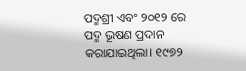ପଦ୍ମଶ୍ରୀ ଏବଂ ୨୦୧୨ ରେ ପଦ୍ମ ଭୂଷଣ ପ୍ରଦାନ କରାଯାଇଥିଲା। ୧୯୭୨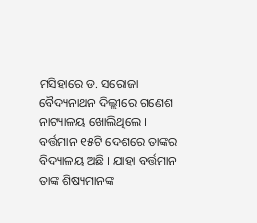ମସିହାରେ ଡ. ସରୋଜା ବୈଦ୍ୟନାଥନ ଦିଲ୍ଲୀରେ ଗଣେଶ ନାଟ୍ୟାଳୟ ଖୋଲିଥିଲେ । ବର୍ତ୍ତମାନ ୧୫ଟି ଦେଶରେ ତାଙ୍କର ବିଦ୍ୟାଳୟ ଅଛି । ଯାହା ବର୍ତ୍ତମାନ ତାଙ୍କ ଶିଷ୍ୟମାନଙ୍କ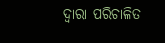ଦ୍ଵାରା ପରିଚାଳିତ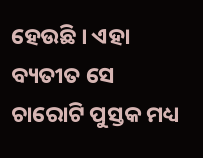ହେଉଛି । ଏହା ବ୍ୟତୀତ ସେ ଚାରୋଟି ପୁସ୍ତକ ମଧ୍ୟ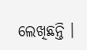ଲେଖିଛନ୍ତି ।